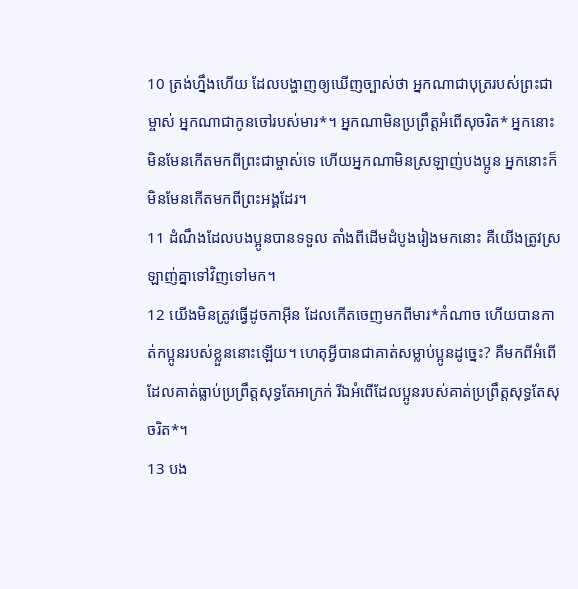10 ត្រង់ហ្នឹងហើយ ដែលបង្ហាញឲ្យឃើញច្បាស់ថា អ្នកណាជាបុត្ររបស់ព្រះជាម្ចាស់ អ្នកណាជាកូនចៅរបស់មារ*។ អ្នកណាមិនប្រព្រឹត្តអំពើសុចរិត* អ្នកនោះមិនមែនកើតមកពីព្រះជាម្ចាស់ទេ ហើយអ្នកណាមិនស្រឡាញ់បងប្អូន អ្នកនោះក៏មិនមែនកើតមកពីព្រះអង្គដែរ។
11 ដំណឹងដែលបងប្អូនបានទទួល តាំងពីដើមដំបូងរៀងមកនោះ គឺយើងត្រូវស្រឡាញ់គ្នាទៅវិញទៅមក។
12 យើងមិនត្រូវធ្វើដូចកាអ៊ីន ដែលកើតចេញមកពីមារ*កំណាច ហើយបានកាត់កប្អូនរបស់ខ្លួននោះឡើយ។ ហេតុអ្វីបានជាគាត់សម្លាប់ប្អូនដូច្នេះ? គឺមកពីអំពើដែលគាត់ធ្លាប់ប្រព្រឹត្តសុទ្ធតែអាក្រក់ រីឯអំពើដែលប្អូនរបស់គាត់ប្រព្រឹត្តសុទ្ធតែសុចរិត*។
13 បង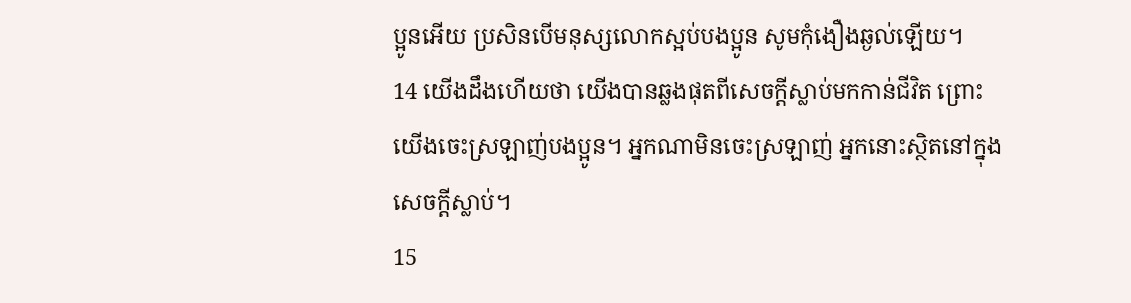ប្អូនអើយ ប្រសិនបើមនុស្សលោកស្អប់បងប្អូន សូមកុំងឿងឆ្ងល់ឡើយ។
14 យើងដឹងហើយថា យើងបានឆ្លងផុតពីសេចក្ដីស្លាប់មកកាន់ជីវិត ព្រោះយើងចេះស្រឡាញ់បងប្អូន។ អ្នកណាមិនចេះស្រឡាញ់ អ្នកនោះស្ថិតនៅក្នុងសេចក្ដីស្លាប់។
15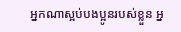អ្នកណាស្អប់បងប្អូនរបស់ខ្លួន អ្ន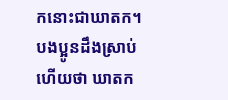កនោះជាឃាតក។ បងប្អូនដឹងស្រាប់ហើយថា ឃាតក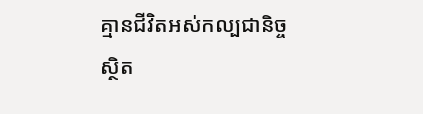គ្មានជីវិតអស់កល្បជានិច្ចស្ថិត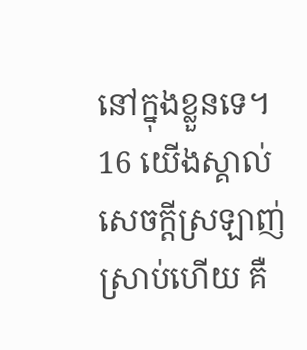នៅក្នុងខ្លួនទេ។
16 យើងស្គាល់សេចក្ដីស្រឡាញ់ស្រាប់ហើយ គឺ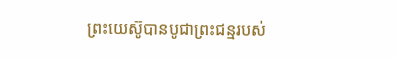ព្រះយេស៊ូបានបូជាព្រះជន្មរបស់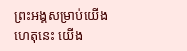ព្រះអង្គសម្រាប់យើង ហេតុនេះ យើង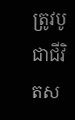ត្រូវបូជាជីវិតស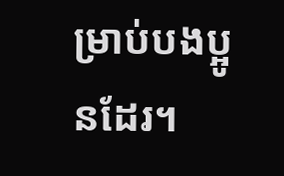ម្រាប់បងប្អូនដែរ។